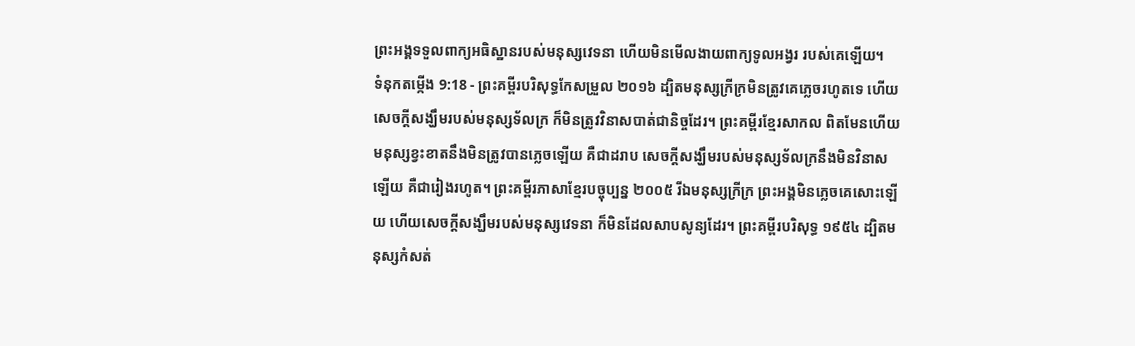ព្រះអង្គទទួលពាក្យអធិស្ឋានរបស់មនុស្សវេទនា ហើយមិនមើលងាយពាក្យទូលអង្វរ របស់គេឡើយ។
ទំនុកតម្កើង 9:18 - ព្រះគម្ពីរបរិសុទ្ធកែសម្រួល ២០១៦ ដ្បិតមនុស្សក្រីក្រមិនត្រូវគេភ្លេចរហូតទេ ហើយសេចក្ដីសង្ឃឹមរបស់មនុស្សទ័លក្រ ក៏មិនត្រូវវិនាសបាត់ជានិច្ចដែរ។ ព្រះគម្ពីរខ្មែរសាកល ពិតមែនហើយ មនុស្សខ្វះខាតនឹងមិនត្រូវបានភ្លេចឡើយ គឺជាដរាប សេចក្ដីសង្ឃឹមរបស់មនុស្សទ័លក្រនឹងមិនវិនាសឡើយ គឺជារៀងរហូត។ ព្រះគម្ពីរភាសាខ្មែរបច្ចុប្បន្ន ២០០៥ រីឯមនុស្សក្រីក្រ ព្រះអង្គមិនភ្លេចគេសោះឡើយ ហើយសេចក្ដីសង្ឃឹមរបស់មនុស្សវេទនា ក៏មិនដែលសាបសូន្យដែរ។ ព្រះគម្ពីរបរិសុទ្ធ ១៩៥៤ ដ្បិតមនុស្សកំសត់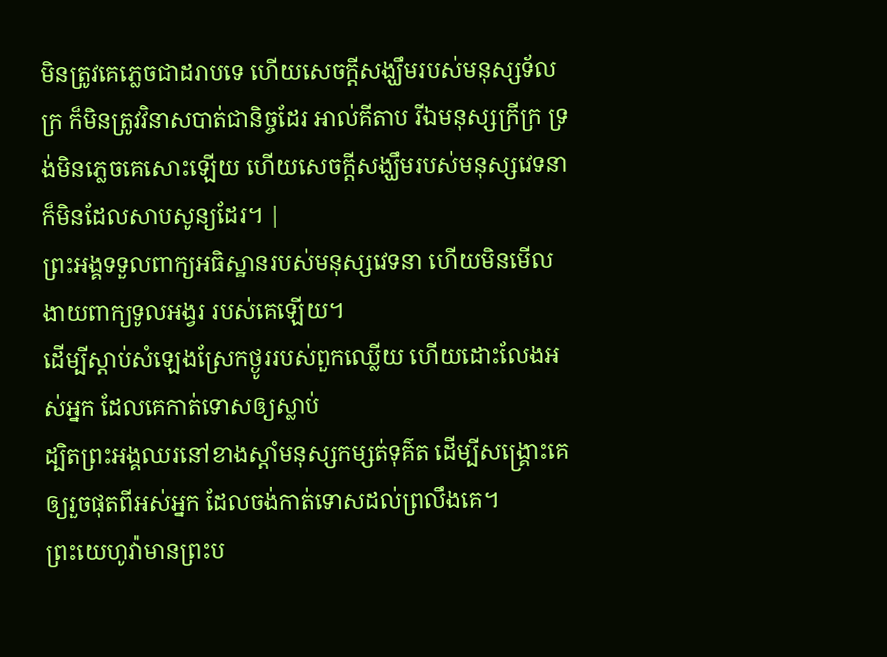មិនត្រូវគេភ្លេចជាដរាបទេ ហើយសេចក្ដីសង្ឃឹមរបស់មនុស្សទ័លក្រ ក៏មិនត្រូវវិនាសបាត់ជានិច្ចដែរ អាល់គីតាប រីឯមនុស្សក្រីក្រ ទ្រង់មិនភ្លេចគេសោះឡើយ ហើយសេចក្ដីសង្ឃឹមរបស់មនុស្សវេទនា ក៏មិនដែលសាបសូន្យដែរ។ |
ព្រះអង្គទទួលពាក្យអធិស្ឋានរបស់មនុស្សវេទនា ហើយមិនមើលងាយពាក្យទូលអង្វរ របស់គេឡើយ។
ដើម្បីស្តាប់សំឡេងស្រែកថ្ងូររបស់ពួកឈ្លើយ ហើយដោះលែងអស់អ្នក ដែលគេកាត់ទោសឲ្យស្លាប់
ដ្បិតព្រះអង្គឈរនៅខាងស្តាំមនុស្សកម្សត់ទុគ៌ត ដើម្បីសង្គ្រោះគេឲ្យរួចផុតពីអស់អ្នក ដែលចង់កាត់ទោសដល់ព្រលឹងគេ។
ព្រះយេហូវ៉ាមានព្រះប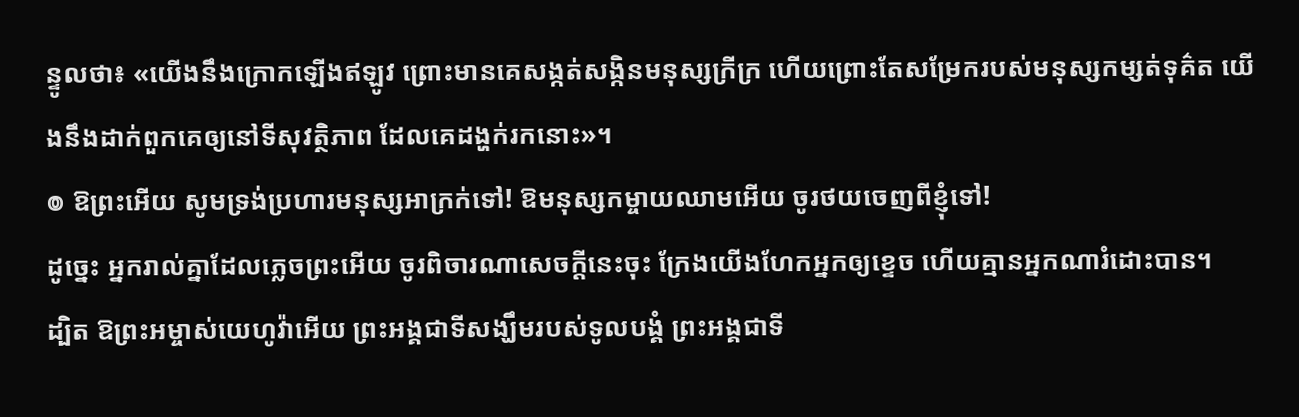ន្ទូលថា៖ «យើងនឹងក្រោកឡើងឥឡូវ ព្រោះមានគេសង្កត់សង្កិនមនុស្សក្រីក្រ ហើយព្រោះតែសម្រែករបស់មនុស្សកម្សត់ទុគ៌ត យើងនឹងដាក់ពួកគេឲ្យនៅទីសុវត្ថិភាព ដែលគេដង្ហក់រកនោះ»។
៙ ឱព្រះអើយ សូមទ្រង់ប្រហារមនុស្សអាក្រក់ទៅ! ឱមនុស្សកម្ចាយឈាមអើយ ចូរថយចេញពីខ្ញុំទៅ!
ដូច្នេះ អ្នករាល់គ្នាដែលភ្លេចព្រះអើយ ចូរពិចារណាសេចក្ដីនេះចុះ ក្រែងយើងហែកអ្នកឲ្យខ្ទេច ហើយគ្មានអ្នកណារំដោះបាន។
ដ្បិត ឱព្រះអម្ចាស់យេហូវ៉ាអើយ ព្រះអង្គជាទីសង្ឃឹមរបស់ទូលបង្គំ ព្រះអង្គជាទី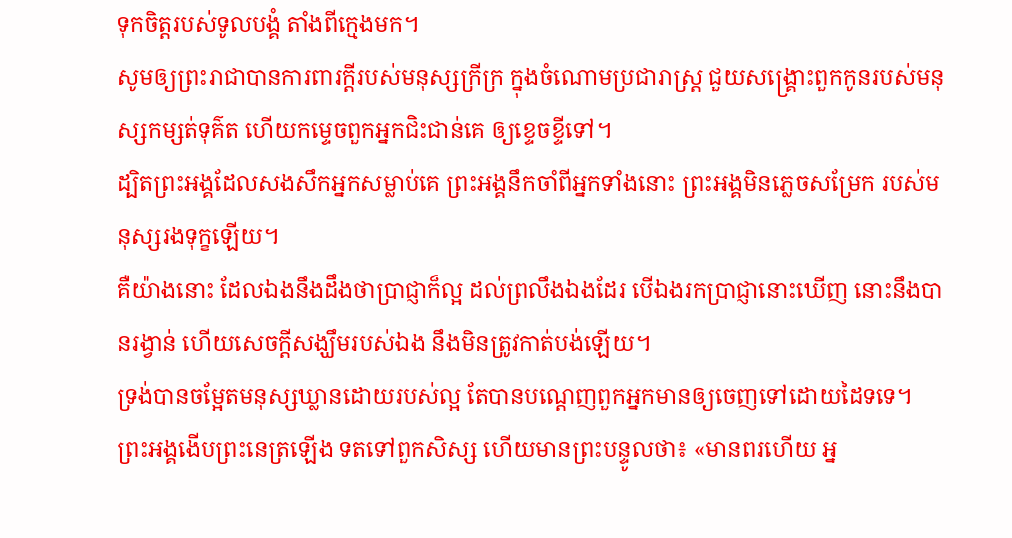ទុកចិត្តរបស់ទូលបង្គំ តាំងពីក្មេងមក។
សូមឲ្យព្រះរាជាបានការពារក្ដីរបស់មនុស្សក្រីក្រ ក្នុងចំណោមប្រជារាស្ត្រ ជួយសង្គ្រោះពួកកូនរបស់មនុស្សកម្សត់ទុគ៌ត ហើយកម្ទេចពួកអ្នកជិះជាន់គេ ឲ្យខ្ទេចខ្ទីទៅ។
ដ្បិតព្រះអង្គដែលសងសឹកអ្នកសម្លាប់គេ ព្រះអង្គនឹកចាំពីអ្នកទាំងនោះ ព្រះអង្គមិនភ្លេចសម្រែក របស់មនុស្សរងទុក្ខឡើយ។
គឺយ៉ាងនោះ ដែលឯងនឹងដឹងថាប្រាជ្ញាក៏ល្អ ដល់ព្រលឹងឯងដែរ បើឯងរកប្រាជ្ញានោះឃើញ នោះនឹងបានរង្វាន់ ហើយសេចក្ដីសង្ឃឹមរបស់ឯង នឹងមិនត្រូវកាត់បង់ឡើយ។
ទ្រង់បានចម្អែតមនុស្សឃ្លានដោយរបស់ល្អ តែបានបណ្តេញពួកអ្នកមានឲ្យចេញទៅដោយដៃទទេ។
ព្រះអង្គងើបព្រះនេត្រឡើង ទតទៅពួកសិស្ស ហើយមានព្រះបន្ទូលថា៖ «មានពរហើយ អ្ន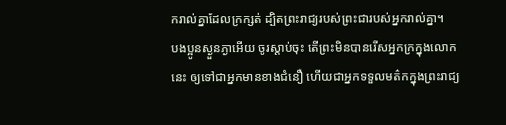ករាល់គ្នាដែលក្រក្សត់ ដ្បិតព្រះរាជ្យរបស់ព្រះជារបស់អ្នករាល់គ្នា។
បងប្អូនស្ងួនភ្ងាអើយ ចូរស្តាប់ចុះ តើព្រះមិនបានរើសអ្នកក្រក្នុងលោកនេះ ឲ្យទៅជាអ្នកមានខាងជំនឿ ហើយជាអ្នកទទួលមត៌កក្នុងព្រះរាជ្យ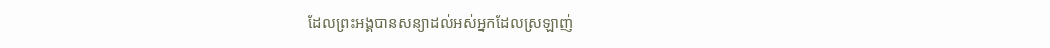ដែលព្រះអង្គបានសន្យាដល់អស់អ្នកដែលស្រឡាញ់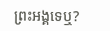ព្រះអង្គទេឬ?